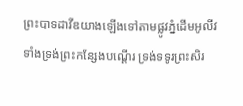ព្រះបាទដាវីឌយាងឡើងទៅតាមផ្លូវភ្នំដើមអូលីវ ទាំងទ្រង់ព្រះកន្សែងបណ្តើរ ទ្រង់ទទូរព្រះសិរ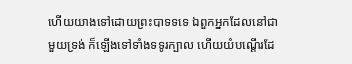ហើយយាងទៅដោយព្រះបាទទទេ ឯពួកអ្នកដែលនៅជាមួយទ្រង់ ក៏ឡើងទៅទាំងទទូរក្បាល ហើយយំបណ្តើរដែ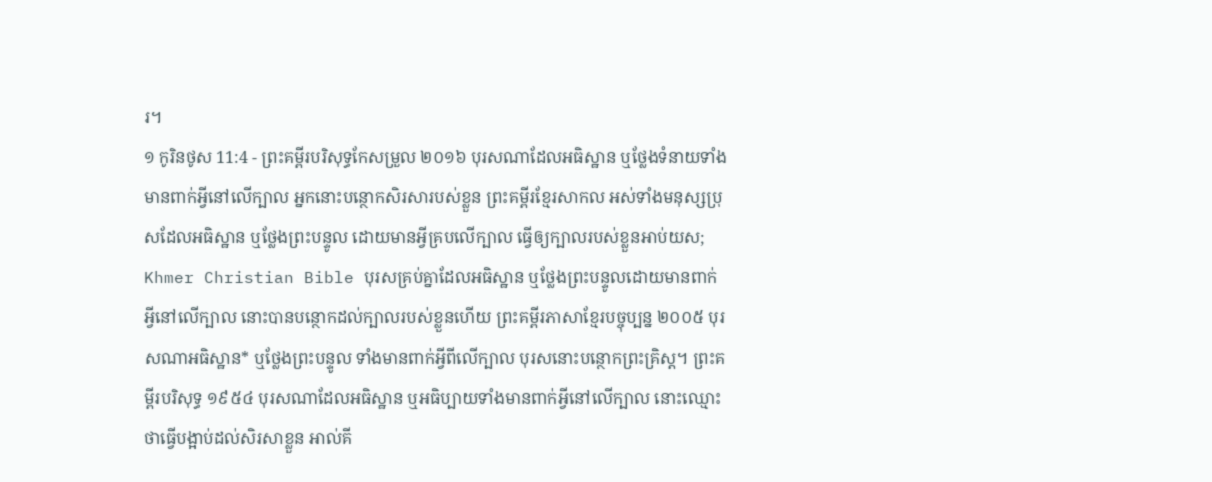រ។
១ កូរិនថូស 11:4 - ព្រះគម្ពីរបរិសុទ្ធកែសម្រួល ២០១៦ បុរសណាដែលអធិស្ឋាន ឬថ្លែងទំនាយទាំងមានពាក់អ្វីនៅលើក្បាល អ្នកនោះបន្ថោកសិរសារបស់ខ្លួន ព្រះគម្ពីរខ្មែរសាកល អស់ទាំងមនុស្សប្រុសដែលអធិស្ឋាន ឬថ្លែងព្រះបន្ទូល ដោយមានអ្វីគ្របលើក្បាល ធ្វើឲ្យក្បាលរបស់ខ្លួនអាប់យស; Khmer Christian Bible បុរសគ្រប់គ្នាដែលអធិស្ឋាន ឬថ្លែងព្រះបន្ទូលដោយមានពាក់អ្វីនៅលើក្បាល នោះបានបន្ថោកដល់ក្បាលរបស់ខ្លួនហើយ ព្រះគម្ពីរភាសាខ្មែរបច្ចុប្បន្ន ២០០៥ បុរសណាអធិស្ឋាន* ឬថ្លែងព្រះបន្ទូល ទាំងមានពាក់អ្វីពីលើក្បាល បុរសនោះបន្ថោកព្រះគ្រិស្ត។ ព្រះគម្ពីរបរិសុទ្ធ ១៩៥៤ បុរសណាដែលអធិស្ឋាន ឬអធិប្បាយទាំងមានពាក់អ្វីនៅលើក្បាល នោះឈ្មោះថាធ្វើបង្អាប់ដល់សិរសាខ្លួន អាល់គី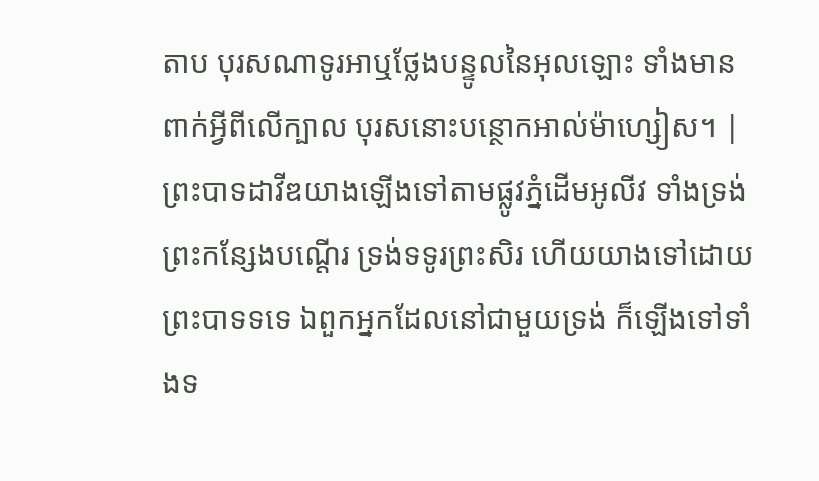តាប បុរសណាទូរអាឬថ្លែងបន្ទូលនៃអុលឡោះ ទាំងមានពាក់អ្វីពីលើក្បាល បុរសនោះបន្ថោកអាល់ម៉ាហ្សៀស។ |
ព្រះបាទដាវីឌយាងឡើងទៅតាមផ្លូវភ្នំដើមអូលីវ ទាំងទ្រង់ព្រះកន្សែងបណ្តើរ ទ្រង់ទទូរព្រះសិរ ហើយយាងទៅដោយព្រះបាទទទេ ឯពួកអ្នកដែលនៅជាមួយទ្រង់ ក៏ឡើងទៅទាំងទ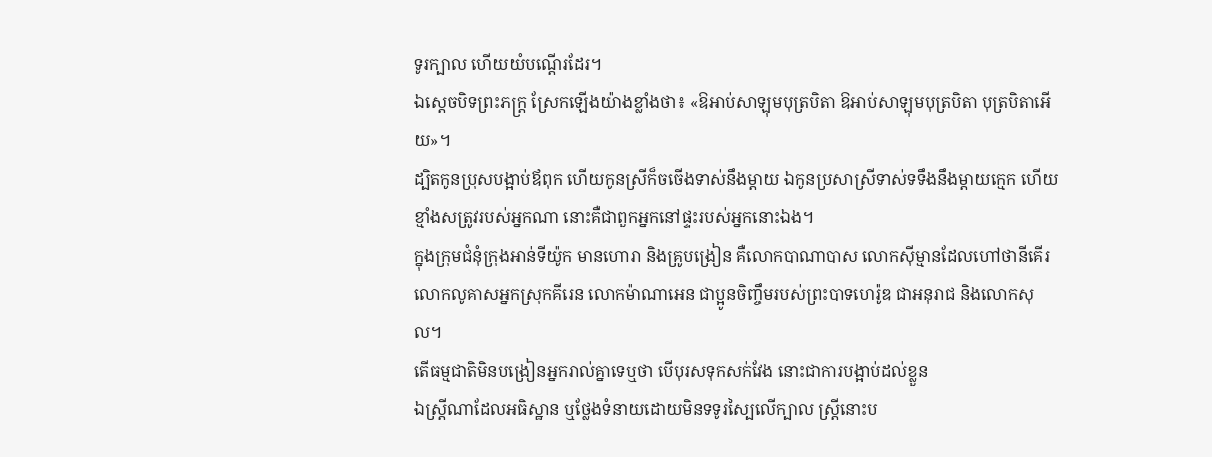ទូរក្បាល ហើយយំបណ្តើរដែរ។
ឯស្តេចបិទព្រះភក្ត្រ ស្រែកឡើងយ៉ាងខ្លាំងថា៖ «ឱអាប់សាឡុមបុត្របិតា ឱអាប់សាឡុមបុត្របិតា បុត្របិតាអើយ»។
ដ្បិតកូនប្រុសបង្អាប់ឪពុក ហើយកូនស្រីក៏ចចើងទាស់នឹងម្តាយ ឯកូនប្រសាស្រីទាស់ទទឹងនឹងម្តាយក្មេក ហើយខ្មាំងសត្រូវរបស់អ្នកណា នោះគឺជាពួកអ្នកនៅផ្ទះរបស់អ្នកនោះឯង។
ក្នុងក្រុមជំនុំក្រុងអាន់ទីយ៉ូក មានហោរា និងគ្រូបង្រៀន គឺលោកបាណាបាស លោកស៊ីម្មានដែលហៅថានីគើរ លោកលូគាសអ្នកស្រុកគីរេន លោកម៉ាណាអេន ជាប្អូនចិញ្ចឹមរបស់ព្រះបាទហេរ៉ូឌ ជាអនុរាជ និងលោកសុល។
តើធម្មជាតិមិនបង្រៀនអ្នករាល់គ្នាទេឬថា បើបុរសទុកសក់វែង នោះជាការបង្អាប់ដល់ខ្លួន
ឯស្ត្រីណាដែលអធិស្ឋាន ឬថ្លែងទំនាយដោយមិនទទូរស្បៃលើក្បាល ស្រ្ដីនោះប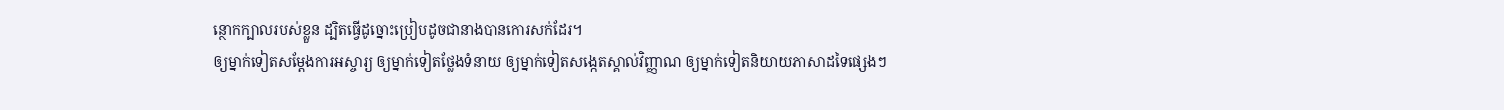ន្ថោកក្បាលរបស់ខ្លួន ដ្បិតធ្វើដូច្នោះប្រៀបដូចជានាងបានកោរសក់ដែរ។
ឲ្យម្នាក់ទៀតសម្ដែងការអស្ចារ្យ ឲ្យម្នាក់ទៀតថ្លែងទំនាយ ឲ្យម្នាក់ទៀតសង្កេតស្គាល់វិញ្ញាណ ឲ្យម្នាក់ទៀតនិយាយភាសាដទៃផ្សេងៗ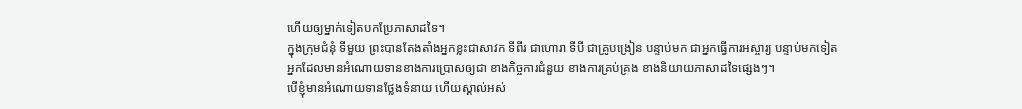ហើយឲ្យម្នាក់ទៀតបកប្រែភាសាដទៃ។
ក្នុងក្រុមជំនុំ ទីមួយ ព្រះបានតែងតាំងអ្នកខ្លះជាសាវក ទីពីរ ជាហោរា ទីបី ជាគ្រូបង្រៀន បន្ទាប់មក ជាអ្នកធ្វើការអស្ចារ្យ បន្ទាប់មកទៀត អ្នកដែលមានអំណោយទានខាងការប្រោសឲ្យជា ខាងកិច្ចការជំនួយ ខាងការគ្រប់គ្រង ខាងនិយាយភាសាដទៃផ្សេងៗ។
បើខ្ញុំមានអំណោយទានថ្លែងទំនាយ ហើយស្គាល់អស់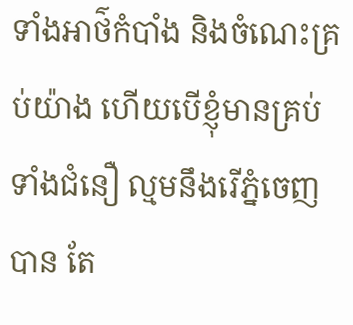ទាំងអាថ៌កំបាំង និងចំណេះគ្រប់យ៉ាង ហើយបើខ្ញុំមានគ្រប់ទាំងជំនឿ ល្មមនឹងរើភ្នំចេញបាន តែ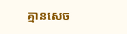គ្មានសេច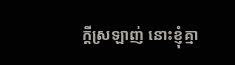ក្តីស្រឡាញ់ នោះខ្ញុំគ្មា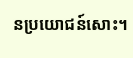នប្រយោជន៍សោះ។